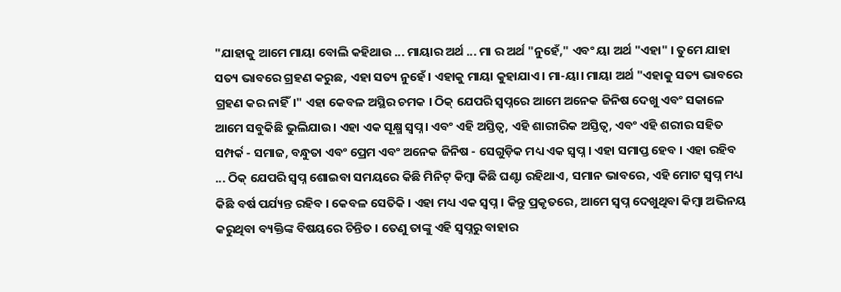"ଯାହାକୁ ଆମେ ମାୟା ବୋଲି କହିଥାଉ ... ମାୟାର ଅର୍ଥ ... ମା ର ଅର୍ଥ "ନୁହେଁ," ଏବଂ ୟା ଅର୍ଥ "ଏହା" । ତୁମେ ଯାହା ସତ୍ୟ ଭାବରେ ଗ୍ରହଣ କରୁଛ, ଏହା ସତ୍ୟ ନୁହେଁ। ଏହାକୁ ମାୟା କୁହାଯାଏ। ମା-ୟା। ମାୟା ଅର୍ଥ "ଏହାକୁ ସତ୍ୟ ଭାବରେ ଗ୍ରହଣ କର ନାହିଁ।" ଏହା କେବଳ ଅସ୍ଥିର ଚମକ । ଠିକ୍ ଯେପରି ସ୍ୱପ୍ନରେ ଆମେ ଅନେକ ଜିନିଷ ଦେଖୁ ଏବଂ ସକାଳେ ଆମେ ସବୁକିଛି ଭୁଲିଯାଉ। ଏହା ଏକ ସୂକ୍ଷ୍ମ ସ୍ୱପ୍ନ। ଏବଂ ଏହି ଅସ୍ତିତ୍ୱ, ଏହି ଶାରୀରିକ ଅସ୍ତିତ୍ୱ, ଏବଂ ଏହି ଶରୀର ସହିତ ସମ୍ପର୍କ - ସମାଜ, ବନ୍ଧୁତା ଏବଂ ପ୍ରେମ ଏବଂ ଅନେକ ଜିନିଷ - ସେଗୁଡ଼ିକ ମଧ୍ୟ ଏକ ସ୍ୱପ୍ନ । ଏହା ସମାପ୍ତ ହେବ । ଏହା ରହିବ ... ଠିକ୍ ଯେପରି ସ୍ୱପ୍ନ ଶୋଇବା ସମୟରେ କିଛି ମିନିଟ୍ କିମ୍ବା କିଛି ଘଣ୍ଟା ରହିଥାଏ, ସମାନ ଭାବରେ, ଏହି ମୋଟ ସ୍ୱପ୍ନ ମଧ୍ୟ କିଛି ବର୍ଷ ପର୍ଯ୍ୟନ୍ତ ରହିବ । କେବଳ ସେତିକି । ଏହା ମଧ୍ୟ ଏକ ସ୍ୱପ୍ନ । କିନ୍ତୁ ପ୍ରକୃତରେ, ଆମେ ସ୍ୱପ୍ନ ଦେଖୁଥିବା କିମ୍ବା ଅଭିନୟ କରୁଥିବା ବ୍ୟକ୍ତିଙ୍କ ବିଷୟରେ ଚିନ୍ତିତ । ତେଣୁ ତାଙ୍କୁ ଏହି ସ୍ୱପ୍ନରୁ ବାହାର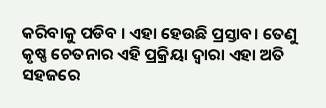କରିବାକୁ ପଡିବ । ଏହା ହେଉଛି ପ୍ରସ୍ତାବ। ତେଣୁ କୃଷ୍ଣ ଚେତନାର ଏହି ପ୍ରକ୍ରିୟା ଦ୍ୱାରା ଏହା ଅତି ସହଜରେ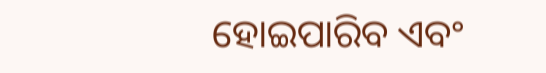ହୋଇପାରିବ ଏବଂ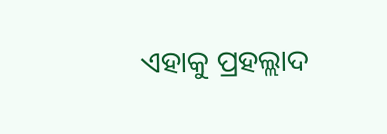ଏହାକୁ ପ୍ରହଲ୍ଲାଦ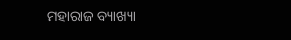ମହାରାଜ ବ୍ୟାଖ୍ୟା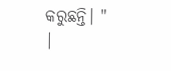କରୁଛନ୍ତି। "
|